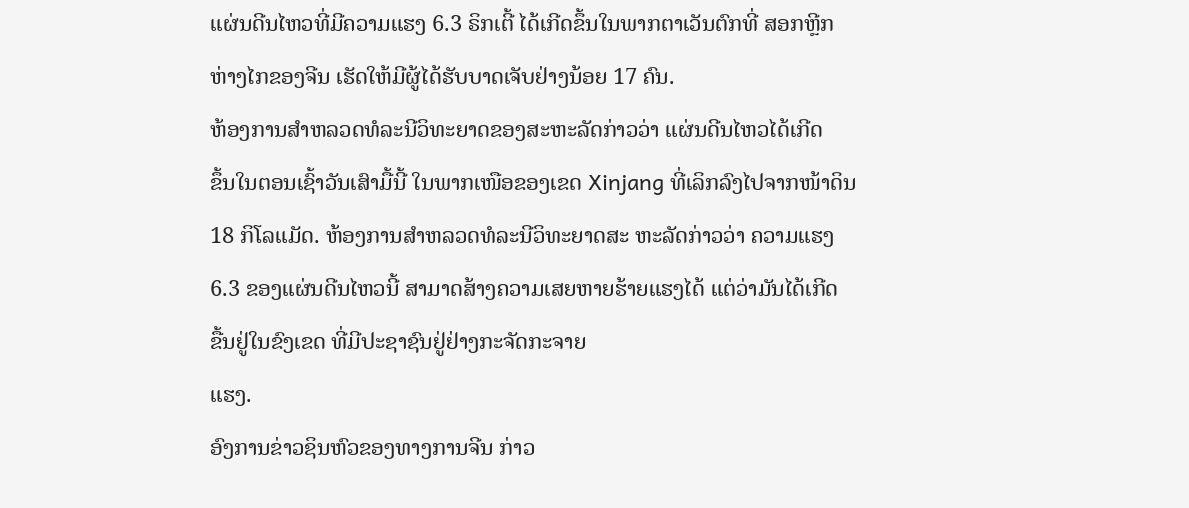ແຜ່ນດີນໄຫວທີ່ມີຄວາມແຮງ 6.3 ຣິກເຕີ້ ໄດ້ເກີດຂຶ້ນໃນພາກຕາເວັນຕົກທີ່ ສອກຫຼີກ
ຫ່າງໄກຂອງຈີນ ເຮັດໃຫ້ມີຜູ້ໄດ້ຮັບບາດເຈັບຢ່າງນ້ອຍ 17 ຄົນ.
ຫ້ອງການສໍາຫລວດທໍລະນີວິທະຍາດຂອງສະຫະລັດກ່າວວ່າ ແຜ່ນດີນໄຫວໄດ້ເກີດ
ຂຶ້ນໃນຕອນເຊົ້າວັນເສົາມື້ນີ້ ໃນພາກເໜືອຂອງເຂດ Xinjang ທີ່ເລິກລົງໄປຈາກໜ້າດິນ
18 ກິໂລແມັດ. ຫ້ອງການສໍາຫລວດທໍລະນີວິທະຍາດສະ ຫະລັດກ່າວວ່າ ຄວາມແຮງ
6.3 ຂອງແຜ່ນດີນໄຫວນີ້ ສາມາດສ້າງຄວາມເສຍຫາຍຮ້າຍແຮງໄດ້ ແຕ່ວ່າມັນໄດ້ເກີດ
ຂື້ນຢູ່ໃນຂົງເຂດ ທີ່ມີປະຊາຊົນຢູ່ຢ່າງກະຈັດກະຈາຍ
ແຮງ.
ອົງການຂ່າວຊິນຫົວຂອງທາງການຈີນ ກ່າວ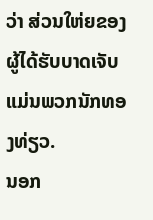ວ່າ ສ່ວນໃຫ່ຍຂອງຜູ້ໄດ້ຮັບບາດເຈັບ
ແມ່ນພວກນັກທອງທ່ຽວ.
ນອກ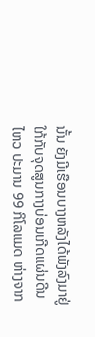ນັ້ນ ຍັງມີເຮືອນບາງຫລັງໄດ້ພັງລົງມາຢູ່ໃກ້ກັບຈຸດສູນກາງບ່ອນເກີດແຜ່ນດີນ
ໄຫວ ປະມານ 99 ກິໂລແມດ ຫ່າງຈາກ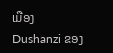ເມືອງ Dushanzi ຂອງ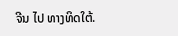ຈີນ ໄປ ທາງທິດໃຕ້.